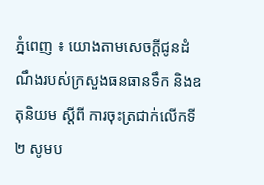ភ្នំពេញ ៖ យោងតាមសេចក្ដីជូនដំណឹងរបស់ក្រសួងធនធានទឹក និងឧតុនិយម ស្តីពី ការចុះត្រជាក់លើកទី២ សូមប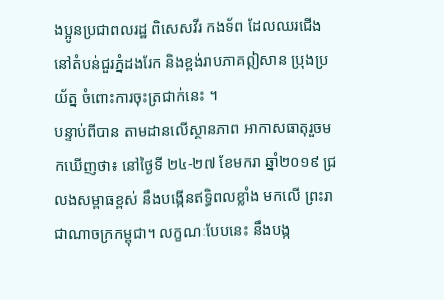ងប្អូនប្រជាពលរដ្ឋ ពិសេសវីរ កងទ័ព ដែលឈរជើង នៅតំបន់ជួរភ្នំដងរែក និងខ្ពង់រាបភាគឦសាន ប្រុងប្រយ័ត្ន ចំពោះការចុះត្រជាក់នេះ ។
បន្ទាប់ពីបាន តាមដានលើស្ថានភាព អាកាសធាតុរួចមកឃើញថា៖ នៅថ្ងៃទី ២៤-២៧ ខែមករា ឆ្នាំ២០១៩ ជ្រលងសម្ពាធខ្ពស់ នឹងបង្កើនឥទ្ធិពលខ្លាំង មកលើ ព្រះរាជាណាចក្រកម្ពុជា។ លក្ខណៈបែបនេះ នឹងបង្ក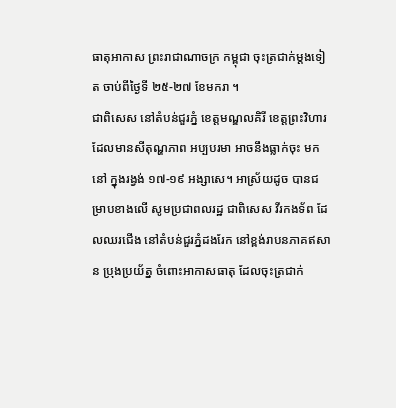ធាតុអាកាស ព្រះរាជាណាចក្រ កម្ពុជា ចុះត្រជាក់ម្តងទៀត ចាប់ពីថ្ងៃទី ២៥-២៧ ខែមករា ។
ជាពិសេស នៅតំបន់ជួរភ្នំ ខេត្តមណ្ឌលគិរី ខេត្តព្រះវិហារ ដែលមានសីតុណ្ហភាព អប្បបរមា អាចនឹងធ្លាក់ចុះ មកនៅ ក្នុងរង្វង់ ១៧-១៩ អង្សាសេ។ អាស្រ័យដូច បានជម្រាបខាងលើ សូមប្រជាពលរដ្ឋ ជាពិសេស វីរកងទ័ព ដែលឈរជើង នៅតំបន់ជួរភ្នំដងរែក នៅខ្ពង់រាបនភាគឥសាន ប្រុងប្រយ័ត្ន ចំពោះអាកាសធាតុ ដែលចុះត្រជាក់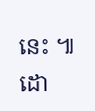នេះ ៕ ដោ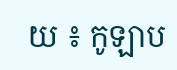យ ៖ កូឡាប